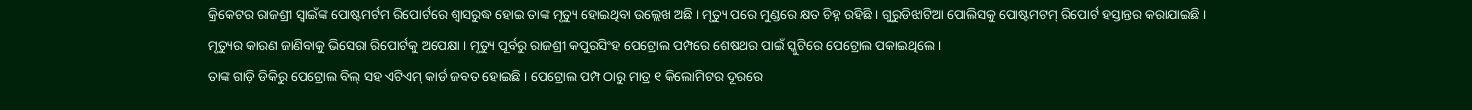କ୍ରିକେଟର ରାଜଶ୍ରୀ ସ୍ବାଇଁଙ୍କ ପୋଷ୍ଟମର୍ଟମ ରିପୋର୍ଟରେ ଶ୍ବାସରୁଦ୍ଧ ହୋଇ ତାଙ୍କ ମୃତ୍ୟୁ ହୋଇଥିବା ଉଲ୍ଲେଖ ଅଛି । ମୃତ୍ୟୁ ପରେ ମୁଣ୍ଡରେ କ୍ଷତ ଚିହ୍ନ ରହିଛି । ଗୁରୁଡିଝାଟିଆ ପୋଲିସକୁ ପୋଷ୍ଟମଟମ୍ ରିପୋର୍ଟ ହସ୍ତାନ୍ତର କରାଯାଇଛି । ମୃତ୍ୟୁର କାରଣ ଜାଣିବାକୁ ଭିସେରା ରିପୋର୍ଟକୁ ଅପେକ୍ଷା । ମୃତ୍ୟୁ ପୂର୍ବରୁ ରାଜଶ୍ରୀ କପୁରସିଂହ ପେଟ୍ରୋଲ ପମ୍ପରେ ଶେଷଥର ପାଇଁ ସ୍କୁଟିରେ ପେଟ୍ରୋଲ ପକାଇଥିଲେ ।
ତାଙ୍କ ଗାଡ଼ି ଡିକିରୁ ପେଟ୍ରୋଲ ବିଲ୍ ସହ ଏଟିଏମ୍ କାର୍ଡ ଜବତ ହୋଇଛି । ପେଟ୍ରୋଲ ପମ୍ପ ଠାରୁ ମାତ୍ର ୧ କିଲୋମିଟର ଦୂରରେ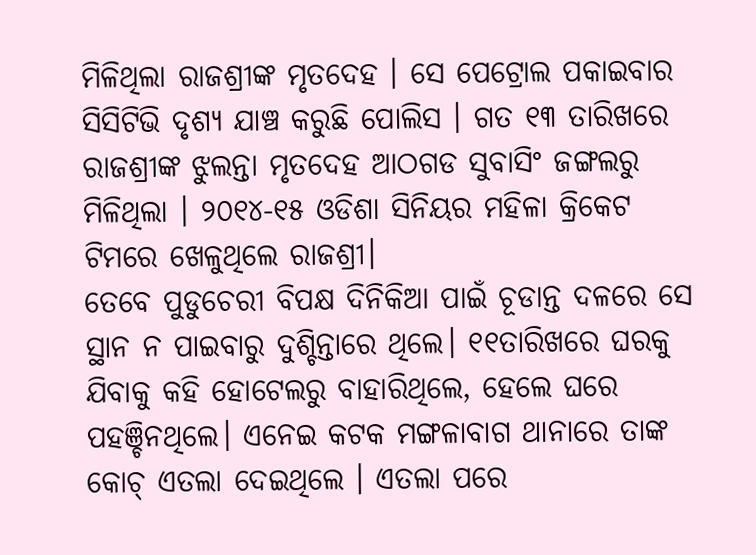ମିଳିଥିଲା ରାଜଶ୍ରୀଙ୍କ ମୃତଦେହ । ସେ ପେଟ୍ରୋଲ ପକାଇବାର ସିସିଟିଭି ଦୃଶ୍ୟ ଯାଞ୍ଚ କରୁଛି ପୋଲିସ । ଗତ ୧୩ ତାରିଖରେ ରାଜଶ୍ରୀଙ୍କ ଝୁଲନ୍ତା ମୃତଦେହ ଆଠଗଡ ସୁବାସିଂ ଜଙ୍ଗଲରୁ ମିଳିଥିଲା । ୨୦୧୪-୧୫ ଓଡିଶା ସିନିୟର ମହିଳା କ୍ରିକେଟ ଟିମରେ ଖେଳୁଥିଲେ ରାଜଶ୍ରୀ।
ତେବେ ପୁଡୁଚେରୀ ବିପକ୍ଷ ଦିନିକିଆ ପାଇଁ ଚୂଡାନ୍ତ ଦଳରେ ସେ ସ୍ଥାନ ନ ପାଇବାରୁ ଦୁଶ୍ଚିନ୍ତାରେ ଥିଲେ। ୧୧ତାରିଖରେ ଘରକୁ ଯିବାକୁ କହି ହୋଟେଲରୁ ବାହାରିଥିଲେ, ହେଲେ ଘରେ ପହଞ୍ଚିନଥିଲେ। ଏନେଇ କଟକ ମଙ୍ଗଳାବାଗ ଥାନାରେ ତାଙ୍କ କୋଚ୍ ଏତଲା ଦେଇଥିଲେ । ଏତଲା ପରେ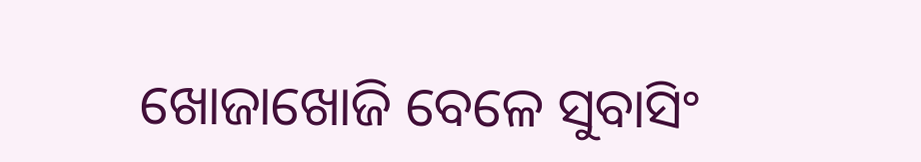ଖୋଜାଖୋଜି ବେଳେ ସୁବାସିଂ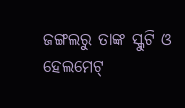ଜଙ୍ଗଲରୁ ତାଙ୍କ ସ୍କୁଟି ଓ ହେଲମେଟ୍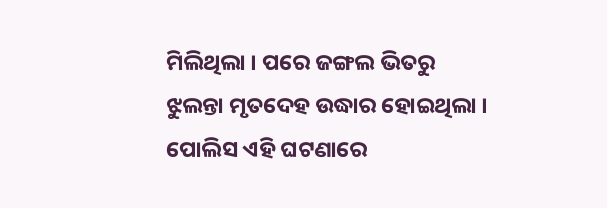ମିଲିଥିଲା । ପରେ ଜଙ୍ଗଲ ଭିତରୁ ଝୁଲନ୍ତା ମୃତଦେହ ଉଦ୍ଧାର ହୋଇଥିଲା । ପୋଲିସ ଏହି ଘଟଣାରେ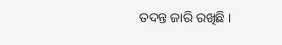ତଦନ୍ତ ଜାରି ରଖିଛି ।